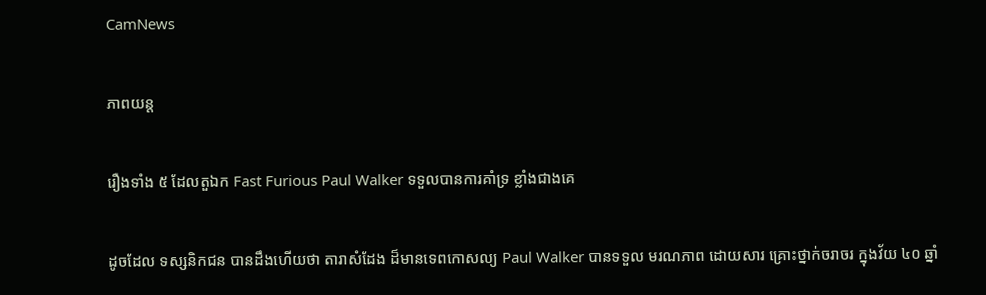CamNews

ភាពយន្ត

រឿងទាំង ៥ ដែលតួឯក Fast Furious Paul Walker ទទួលបានការគាំទ្រ ខ្លាំងជាងគេ

ដូចដែល ទស្សនិកជន បានដឹងហើយថា តារាសំដែង ដ៏មានទេពកោសល្យ Paul Walker បានទទួល មរណភាព ដោយសារ គ្រោះថ្នាក់ចរាចរ ក្នុងវ័យ ៤០ ឆ្នាំ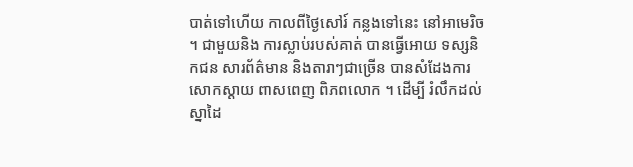បាត់ទៅហើយ កាលពីថ្ងៃសៅរ៍ កន្លងទៅនេះ នៅអាមេរិច ។ ជាមួយនិង ការស្លាប់របស់គាត់ បានធ្វើអោយ ទស្សនិកជន សារព័ត៌មាន និងតារាៗជាច្រើន បានសំដែងការ សោកស្តាយ ពាសពេញ ពិភពលោក ។ ដើម្បី រំលឹកដល់ ស្នាដៃ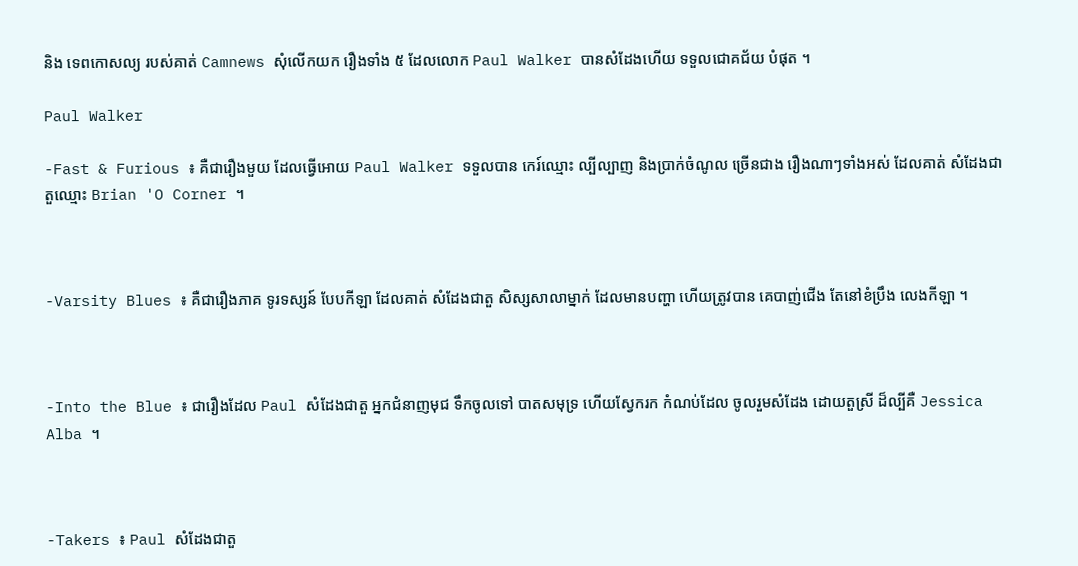និង ទេពកោសល្យ របស់គាត់ Camnews សុំលើកយក រឿងទាំង ៥ ដែលលោក Paul Walker បានសំដែងហើយ ទទួលជោគជ័យ បំផុត ។

Paul Walker

-Fast & Furious ៖ គឺជារឿងមួយ ដែលធ្វើអោយ Paul Walker ទទួលបាន កេរ៍ឈ្មោះ ល្បីល្បាញ និងប្រាក់ចំណូល ច្រើនជាង រឿងណាៗទាំងអស់ ដែលគាត់ សំដែងជាតួឈ្មោះ Brian 'O Corner ។



-Varsity Blues ៖ គឺជារឿងភាគ ទូរទស្សន៍ បែបកីឡា ដែលគាត់ សំដែងជាតួ សិស្សសាលាម្នាក់ ដែលមានបញ្ហា ហើយត្រូវបាន គេបាញ់ជើង តែនៅខំប្រឹង លេងកីឡា ។



-Into the Blue ៖ ជារឿងដែល Paul សំដែងជាតួ អ្នកជំនាញមុជ ទឹកចូលទៅ បាតសមុទ្រ ហើយស្វែករក កំណប់ដែល ចូលរួមសំដែង ដោយតួស្រី ដ៏ល្បីគឺ Jessica Alba ។



-Takers ៖ Paul សំដែងជាតួ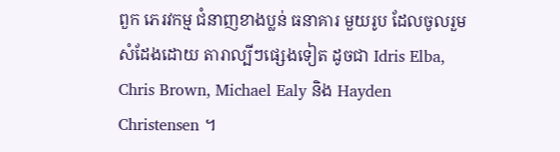ពួក ភេរវកម្ម ជំនាញខាងប្លន់ ធនាគារ មួយរូប ដែលចូលរួម សំដែងដោយ តារាល្បីៗផ្សេងទៀត ដូចជា Idris Elba, Chris Brown, Michael Ealy និង Hayden Christensen ។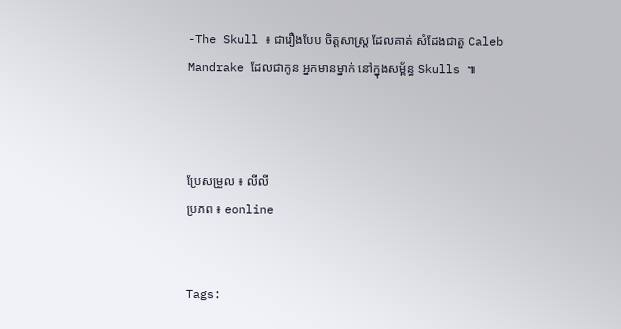-The Skull ៖ ជារឿងបែប ចិត្តសាស្ត្រ ដែលគាត់ សំដែងជាតួ Caleb Mandrake ដែលជាកូន អ្នកមានម្នាក់ នៅក្នុងសម្ព័ន្ធ Skulls ៕



ប្រែសម្រួល ៖ លីលី
ប្រភព ៖ eonline


Tags: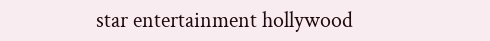star entertainment hollywood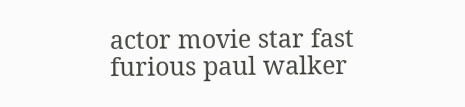actor movie star fast furious paul walker